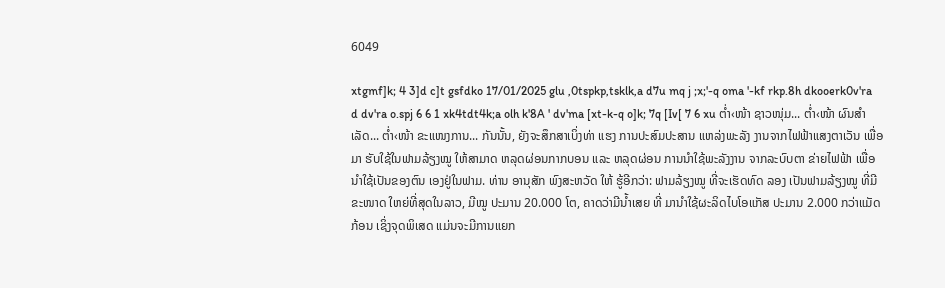6049

xtgmf]k; 4 3]d c]t gsfdko 17/01/2025 glu ,0tspkp,tsklk,a d7u mq j ;x;'-q oma '-kf rkp.8h dkooerk0v'ra d dv'ra o.spj 6 6 1 xk4tdt4k;a olh k'8A ' dv'ma [xt-k-q o]k; 7q [Iv[ 7 6 xu ຕໍ່າ‹ໜ້າ ຊາວໜຸ່ມ... ຕໍ່າ‹ໜ້າ ຜົນສຳເລັດ... ຕໍ່າ‹ໜ້າ ຂະແໜງການ... ກັນນັ້ນ, ຍັງຈະສຶກສາເບິ່ງທ່າ ແຮງ ການປະສົມປະສານ ແຫລ່ງພະລັງ ງານຈາກໄຟຟ້າແສງຕາເວັນ ເພື່ອມາ ຮັບໃຊ້ໃນຟາມລ້ຽງໝູ ໃຫ້ສາມາດ ຫລຸດຜ່ອນກາກບອນ ແລະ ຫລຸດຜ່ອນ ການນໍາໃຊ້ພະລັງງານ ຈາກລະບົບຕາ ຂ່າຍໄຟຟ້າ ເພື່ອນໍາໃຊ້ເປັນຂອງຕົນ ເອງຢູ່ໃນຟາມ. ທ່ານ ອານຸສັກ ພົງສະຫວັດ ໃຫ້ ຮູ້ອີກວ່າ: ຟາມລ້ຽງໝູ ທີ່ຈະເຮັດທົດ ລອງ ເປັນຟາມລ້ຽງໝູ ທີ່ມີຂະໜາດ ໃຫຍ່ທີ່ສຸດໃນລາວ, ມີໝູ ປະມານ 20.000 ໂຕ, ຄາດວ່າມີນໍ້າເສຍ ທີ່ ມານໍາໃຊ້ຜະລິດໄບໂອແກັສ ປະມານ 2.000 ກວ່າແມັດກ້ອນ ເຊິ່ງຈຸດພິເສດ ແມ່ນຈະມີການແຍກ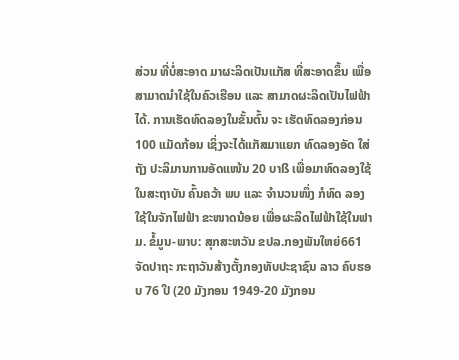ສ່ວນ ທີ່ບໍ່ສະອາດ ມາຜະລິດເປັນແກັສ ທີ່ສະອາດຂຶ້ນ ເພື່ອສາມາດນໍາໃຊ້ໃນຄົວເຮືອນ ແລະ ສາມາດຜະລິດເປັນໄຟຟ້າໄດ້. ການເຮັດທົດລອງໃນຂັ້ນຕົ້ນ ຈະ ເຮັດທົດລອງກ່ອນ 100 ແມັດກ້ອນ ເຊິ່ງຈະໄດ້ແກັສມາແຍກ ທົດລອງອັດ ໃສ່ຖັງ ປະລິມານການອັດແໜ້ນ 20 ບາß ເພື່ອມາທົດລອງໃຊ້ໃນສະຖາບັນ ຄົ້ນຄວ້າ ພບ ແລະ ຈໍານວນໜຶ່ງ ກໍທົດ ລອງໃຊ້ໃນຈັກໄຟຟ້າ ຂະໜາດນ້ອຍ ເພື່ອຜະລິດໄຟຟ້າໃຊ້ໃນຟາມ. ຂໍ້ມູນ-ພາບ: ສຸກສະຫວັນ ຂປລ.ກອງພັນໃຫຍ່661ຈັດປາຖະ ກະຖາວັນສ້າງຕັ້ງກອງທັບປະຊາຊົນ ລາວ ຄົບຮອບ 76 ປີ (20 ມັງກອນ 1949-20 ມັງກອນ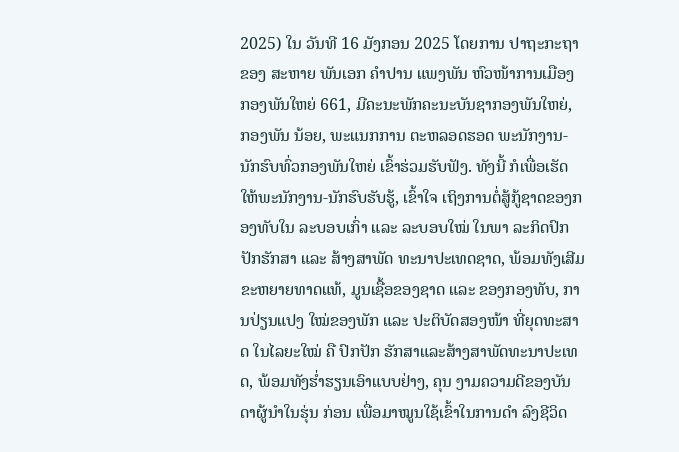2025) ໃນ ວັນທີ 16 ມັງກອນ 2025 ໂດຍການ ປາຖະກະຖາຂອງ ສະຫາຍ ພັນເອກ ຄໍາປານ ແພງພັນ ຫົວໜ້າການເມືອງ ກອງພັນໃຫຍ່ 661, ມີຄະນະພັກຄະນະບັນຊາກອງພັນໃຫຍ່, ກອງພັນ ນ້ອຍ, ພະແນກການ ຕະຫລອດຮອດ ພະນັກງານ-ນັກຮົບທົ່ວກອງພັນໃຫຍ່ ເຂົ້າຮ່ວມຮັບຟັງ. ທັງນີ້ ກໍເພື່ອເຮັດ ໃຫ້ພະນັກງານ-ນັກຮົບຮັບຮູ້, ເຂົ້າໃຈ ເຖິງການຕໍ່ສູ້ກູ້ຊາດຂອງກອງທັບໃນ ລະບອບເກົ່າ ແລະ ລະບອບໃໝ່ ໃນພາ ລະກິດປົກປັກຮັກສາ ແລະ ສ້າງສາພັດ ທະນາປະເທດຊາດ, ພ້ອມທັງເສີມ ຂະຫຍາຍທາດແທ້, ມູນເຊື້ອຂອງຊາດ ແລະ ຂອງກອງທັບ, ການປ່ຽນແປງ ໃໝ່ຂອງພັກ ແລະ ປະຕິບັດສອງໜ້າ ທີ່ຍຸດທະສາດ ໃນໄລຍະໃໝ່ ຄື ປົກປັກ ຮັກສາແລະສ້າງສາພັດທະນາປະເທດ, ພ້ອມທັງຮໍ່າຮຽນເອົາແບບຢ່າງ, ຄຸນ ງາມຄວາມດີຂອງບັນດາຜູ້ນໍາໃນຮຸ່ນ ກ່ອນ ເພື່ອມາໝູນໃຊ້ເຂົ້າໃນການດໍາ ລົງຊີວິດ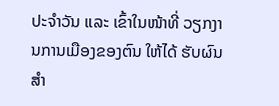ປະຈໍາວັນ ແລະ ເຂົ້າໃນໜ້າທີ່ ວຽກງານການເມືອງຂອງຕົນ ໃຫ້ໄດ້ ຮັບຜົນສໍາ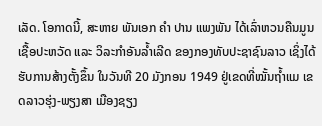ເລັດ. ໂອກາດນີ້, ສະຫາຍ ພັນເອກ ຄໍາ ປານ ແພງພັນ ໄດ້ເລົ່າຫວນຄືນມູນ ເຊື້ອປະຫວັດ ແລະ ວິລະກໍາອັນລໍ້າເລີດ ຂອງກອງທັບປະຊາຊົນລາວ ເຊິ່ງໄດ້ ຮັບການສ້າງຕັ້ງຂຶ້ນ ໃນວັນທີ 20 ມັງກອນ 1949 ຢູ່ເຂດທີ່ໝັ້ນຖ້ຳແມ ເຂດລາວຮຸ່ງ-ພຽງສາ ເມືອງຊຽງ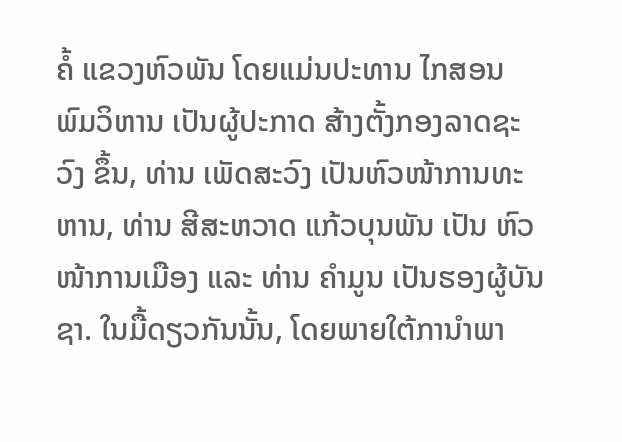ຄໍ້ ແຂວງຫົວພັນ ໂດຍແມ່ນປະທານ ໄກສອນ ພົມວິຫານ ເປັນຜູ້ປະກາດ ສ້າງຕັ້ງກອງລາດຊະວົງ ຂຶ້ນ, ທ່ານ ເພັດສະວົງ ເປັນຫົວໜ້າການທະຫານ, ທ່ານ ສີສະຫວາດ ແກ້ວບຸນພັນ ເປັນ ຫົວໜ້າການເມືອງ ແລະ ທ່ານ ຄຳມູນ ເປັນຮອງຜູ້ບັນຊາ. ໃນມື້ດຽວກັນນັ້ນ, ໂດຍພາຍໃຕ້ການຳພາ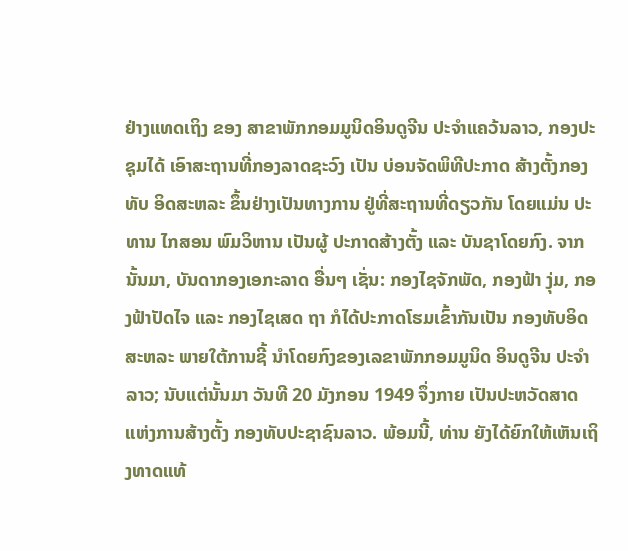ຢ່າງແທດເຖິງ ຂອງ ສາຂາພັກກອມມູນິດອິນດູຈີນ ປະຈຳແຄວ້ນລາວ, ກອງປະຊຸມໄດ້ ເອົາສະຖານທີ່ກອງລາດຊະວົງ ເປັນ ບ່ອນຈັດພິທີປະກາດ ສ້າງຕັ້ງກອງທັບ ອິດສະຫລະ ຂຶ້ນຢ່າງເປັນທາງການ ຢູ່ທີ່ສະຖານທີ່ດຽວກັນ ໂດຍແມ່ນ ປະທານ ໄກສອນ ພົມວິຫານ ເປັນຜູ້ ປະກາດສ້າງຕັ້ງ ແລະ ບັນຊາໂດຍກົງ. ຈາກນັ້ນມາ, ບັນດາກອງເອກະລາດ ອື່ນໆ ເຊັ່ນ: ກອງໄຊຈັກພັດ, ກອງຟ້າ ງຸ່ມ, ກອງຟ້າປັດໄຈ ແລະ ກອງໄຊເສດ ຖາ ກໍໄດ້ປະກາດໂຮມເຂົ້າກັນເປັນ ກອງທັບອິດສະຫລະ ພາຍໃຕ້ການຊີ້ ນຳໂດຍກົງຂອງເລຂາພັກກອມມູນິດ ອິນດູຈີນ ປະຈຳລາວ; ນັບແຕ່ນັ້ນມາ ວັນທີ 20 ມັງກອນ 1949 ຈຶ່ງກາຍ ເປັນປະຫວັດສາດແຫ່ງການສ້າງຕັ້ງ ກອງທັບປະຊາຊົນລາວ. ພ້ອມນີ້, ທ່ານ ຍັງໄດ້ຍົກໃຫ້ເຫັນເຖິງທາດແທ້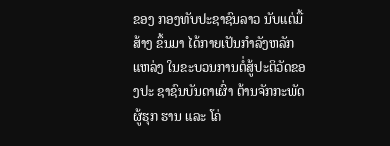ຂອງ ກອງທັບປະຊາຊົນລາວ ນັບແຕ່ມື້ສ້າງ ຂຶ້ນມາ ໄດ້ກາຍເປັນກໍາລັງຫລັກແຫລ່ງ ໃນຂະບວນການຕໍ່ສູ້ປະຕິວັດຂອງປະ ຊາຊົນບັນດາເຜົ່າ ຕ້ານຈັກກະພັດຜູ້ຮຸກ ຮານ ແລະ ໂຄ່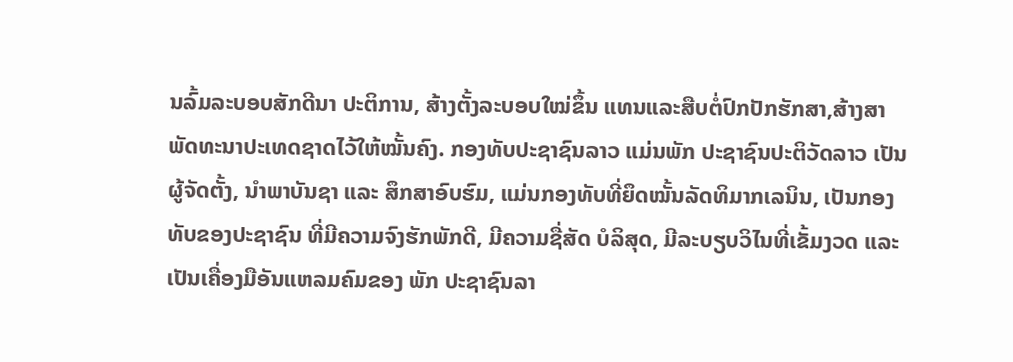ນລົ້ມລະບອບສັກດີນາ ປະຕິການ, ສ້າງຕັ້ງລະບອບໃໝ່ຂຶ້ນ ແທນແລະສືບຕໍ່ປົກປັກຮັກສາ,ສ້າງສາ ພັດທະນາປະເທດຊາດໄວ້ໃຫ້ໝັ້ນຄົງ. ກອງທັບປະຊາຊົນລາວ ແມ່ນພັກ ປະຊາຊົນປະຕິວັດລາວ ເປັນຜູ້ຈັດຕັ້ງ, ນໍາພາບັນຊາ ແລະ ສຶກສາອົບຮົມ, ແມ່ນກອງທັບທີ່ຍຶດໝັ້ນລັດທິມາກເລນິນ, ເປັນກອງທັບຂອງປະຊາຊົນ ທີ່ມີຄວາມຈົງຮັກພັກດີ, ມີຄວາມຊື່ສັດ ບໍລິສຸດ, ມີລະບຽບວິໄນທີ່ເຂັ້ມງວດ ແລະ ເປັນເຄື່ອງມືອັນແຫລມຄົມຂອງ ພັກ ປະຊາຊົນລາ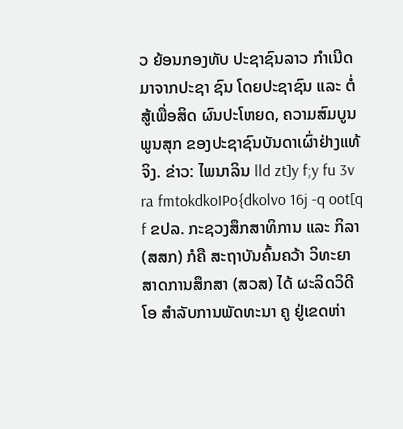ວ ຍ້ອນກອງທັບ ປະຊາຊົນລາວ ກໍາເນີດມາຈາກປະຊາ ຊົນ ໂດຍປະຊາຊົນ ແລະ ຕໍ່ສູ້ເພື່ອສິດ ຜົນປະໂຫຍດ, ຄວາມສົມບູນພູນສຸກ ຂອງປະຊາຊົນບັນດາເຜົ່າຢ່າງແທ້ຈິງ. ຂ່າວ: ໄພນາລິນ lld zt]y f;y fu 3v ra fmtokdkoIPo{dkolvo 16j -q oot[q f ຂປລ. ກະຊວງສຶກສາທິການ ແລະ ກິລາ (ສສກ) ກໍຄື ສະຖາບັນຄົ້ນຄວ້າ ວິທະຍາສາດການສຶກສາ (ສວສ) ໄດ້ ຜະລິດວິດີໂອ ສຳລັບການພັດທະນາ ຄູ ຢູ່ເຂດຫ່າ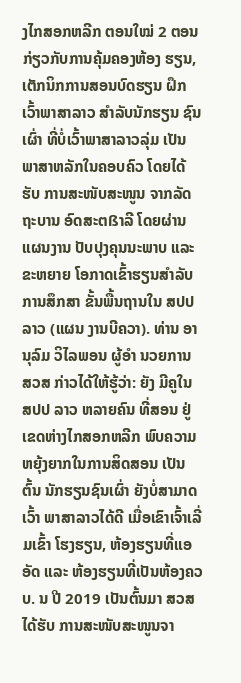ງໄກສອກຫລີກ ຕອນໃໝ່ 2 ຕອນ ກ່ຽວກັບການຄຸ້ມຄອງຫ້ອງ ຮຽນ, ເຕັກນິກການສອນບົດຮຽນ ຝຶກເວົ້າພາສາລາວ ສຳລັບນັກຮຽນ ຊົນເຜົ່າ ທີ່ບໍ່ເວົ້າພາສາລາວລຸ່ມ ເປັນ ພາສາຫລັກໃນຄອບຄົວ ໂດຍໄດ້ຮັບ ການສະໜັບສະໜູນ ຈາກລັດຖະບານ ອົດສະຕßາລີ ໂດຍຜ່ານແຜນງານ ປັບປຸງຄຸນນະພາບ ແລະ ຂະຫຍາຍ ໂອກາດເຂົ້າຮຽນສຳລັບການສຶກສາ ຂັ້ນພື້ນຖານໃນ ສປປ ລາວ (ແຜນ ງານບີຄວາ). ທ່ານ ອານຸລົມ ວິໄລພອນ ຜູ້ອໍາ ນວຍການ ສວສ ກ່າວໄດ້ໃຫ້ຮູ້ວ່າ: ຍັງ ມີຄູໃນ ສປປ ລາວ ຫລາຍຄົນ ທີ່ສອນ ຢູ່ເຂດຫ່າງໄກສອກຫລີກ ພົບຄວາມ ຫຍຸ້ງຍາກໃນການສິດສອນ ເປັນຕົ້ນ ນັກຮຽນຊົນເຜົ່າ ຍັງບໍ່ສາມາດເວົ້າ ພາສາລາວໄດ້ດີ ເມື່ອເຂົາເຈົ້າເລີ່ມເຂົ້າ ໂຮງຮຽນ, ຫ້ອງຮຽນທີ່ແອອັດ ແລະ ຫ້ອງຮຽນທີ່ເປັນຫ້ອງຄວບ. ນ ປີ 2019 ເປັນຕົ້ນມາ ສວສ ໄດ້ຮັບ ການສະໜັບສະໜູນຈາ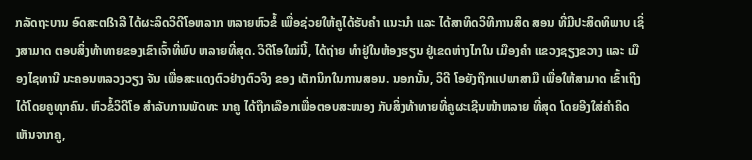ກລັດຖະບານ ອົດສະຕßາລີ ໄດ້ຜະລິດວິດີໂອຫລາກ ຫລາຍຫົວຂໍ້ ເພື່ອຊ່ວຍໃຫ້ຄູໄດ້ຮັບຄຳ ແນະນຳ ແລະ ໄດ້ສາທິດວິທີການສິດ ສອນ ທີ່ມີປະສິດທິພາບ ເຊິ່ງສາມາດ ຕອບສິ່ງທ້າທາຍຂອງເຂົາເຈົ້າທີ່ພົບ ຫລາຍທີ່ສຸດ. ວິດີໂອໃໝ່ນີ້, ໄດ້ຖ່າຍ ທຳຢູ່ໃນຫ້ອງຮຽນ ຢູ່ເຂດຫ່າງໄກໃນ ເມືອງຄໍາ ແຂວງຊຽງຂວາງ ແລະ ເມືອງໄຊທານີ ນະຄອນຫລວງວຽງ ຈັນ ເພື່ອສະແດງຕົວຢ່າງຕົວຈິງ ຂອງ ເຕັກນິກໃນການສອນ. ນອກນັ້ນ, ວິດີ ໂອຍັງຖືກແປພາສາມື ເພື່ອໃຫ້ສາມາດ ເຂົ້າເຖິງໄດ້ໂດຍຄູທຸກຄົນ. ຫົວຂໍ້ວິດີໂອ ສຳລັບການພັດທະ ນາຄູ ໄດ້ຖືກເລືອກເພື່ອຕອບສະໜອງ ກັບສິ່ງທ້າທາຍທີ່ຄູຜະເຊີນໜ້າຫລາຍ ທີ່ສຸດ ໂດຍອີງໃສ່ຄໍາຄິດເຫັນຈາກຄູ,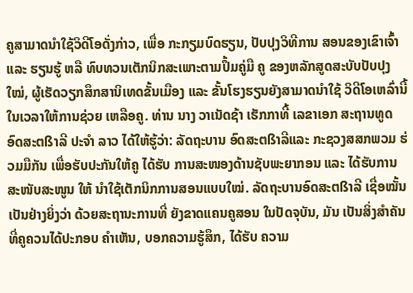ຄູສາມາດນໍາໃຊ້ວິດີໂອດັ່ງກ່າວ, ເພື່ອ ກະກຽມບົດຮຽນ, ປັບປຸງວິທີການ ສອນຂອງເຂົາເຈົ້າ ແລະ ຮຽນຮູ້ ຫລື ທົບທວນເຕັກນິກສະເພາະຕາມປຶ້ມຄູ່ມື ຄູ ຂອງຫລັກສູດສະບັບປັບປຸງໃໝ່, ຜູ້ເຮັດວຽກສຶກສານິເທດຂັ້ນເມືອງ ແລະ ຂັ້ນໂຮງຮຽນຍັງສາມາດນຳໃຊ້ ວິດີໂອເຫລົ່ານີ້ ໃນເວລາໃຫ້ການຊ່ວຍ ເຫລືອຄູ. ທ່ານ ນາງ ວາເນັດຊ້າ ເຮັກກາທີ້ ເລຂາເອກ ສະຖານທູດອົດສະຕßາລີ ປະຈຳ ລາວ ໄດ້ໃຫ້ຮູ້ວ່າ: ລັດຖະບານ ອົດສະຕßາລີແລະ ກະຊວງສສກພວມ ຮ່ວມມືກັນ ເພື່ອຮັບປະກັນໃຫ້ຄູ ໄດ້ຮັບ ການສະໜອງດ້ານຊັບພະຍາກອນ ແລະ ໄດ້ຮັບການສະໜັບສະໜູນ ໃຫ້ ນຳໃຊ້ເຕັກນິກການສອນແບບໃໝ່. ລັດຖະບານອົດສະຕßາລີ ເຊື່ອໝັ້ນ ເປັນຢ່າງຍິ່ງວ່າ ດ້ວຍສະຖານະການທີ່ ຍັງຂາດແຄນຄູສອນ ໃນປັດຈຸບັນ, ມັນ ເປັນສິ່ງສຳຄັນທີ່ຄູຄວນໄດ້ປະກອບ ຄຳເຫັນ, ບອກຄວາມຮູ້ສຶກ, ໄດ້ຮັບ ຄວາມ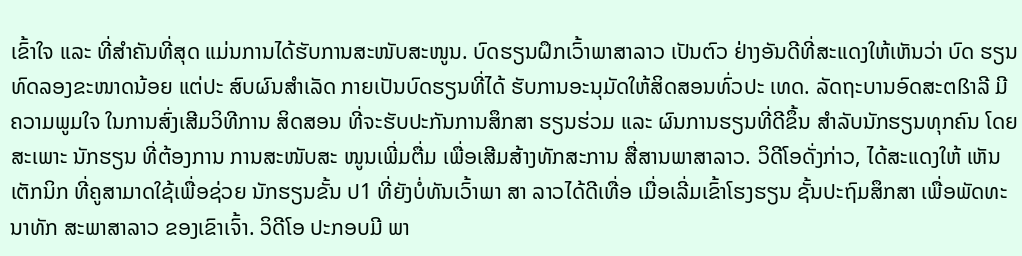ເຂົ້າໃຈ ແລະ ທີ່ສຳຄັນທີ່ສຸດ ແມ່ນການໄດ້ຮັບການສະໜັບສະໜູນ. ບົດຮຽນຝຶກເວົ້າພາສາລາວ ເປັນຕົວ ຢ່າງອັນດີທີ່ສະແດງໃຫ້ເຫັນວ່າ ບົດ ຮຽນທົດລອງຂະໜາດນ້ອຍ ແຕ່ປະ ສົບຜົນສຳເລັດ ກາຍເປັນບົດຮຽນທີ່ໄດ້ ຮັບການອະນຸມັດໃຫ້ສິດສອນທົ່ວປະ ເທດ. ລັດຖະບານອົດສະຕßາລີ ມີ ຄວາມພູມໃຈ ໃນການສົ່ງເສີມວິທີການ ສິດສອນ ທີ່ຈະຮັບປະກັນການສຶກສາ ຮຽນຮ່ວມ ແລະ ຜົນການຮຽນທີ່ດີຂຶ້ນ ສໍາລັບນັກຮຽນທຸກຄົນ ໂດຍສະເພາະ ນັກຮຽນ ທີ່ຕ້ອງການ ການສະໜັບສະ ໜູນເພີ່ມຕື່ມ ເພື່ອເສີມສ້າງທັກສະການ ສື່ສານພາສາລາວ. ວິດີໂອດັ່ງກ່າວ, ໄດ້ສະແດງໃຫ້ ເຫັນເຕັກນິກ ທີ່ຄູສາມາດໃຊ້ເພື່ອຊ່ວຍ ນັກຮຽນຂັ້ນ ປ1 ທີ່ຍັງບໍ່ທັນເວົ້າພາ ສາ ລາວໄດ້ດີເທື່ອ ເມື່ອເລີ່ມເຂົ້າໂຮງຮຽນ ຊັ້ນປະຖົມສຶກສາ ເພື່ອພັດທະນາທັກ ສະພາສາລາວ ຂອງເຂົາເຈົ້າ. ວິດີໂອ ປະກອບມີ ພາ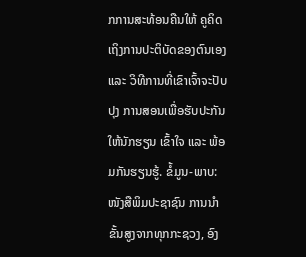ກການສະທ້ອນຄືນໃຫ້ ຄູຄິດເຖິງການປະຕິບັດຂອງຕົນເອງ ແລະ ວິທີການທີ່ເຂົາເຈົ້າຈະປັບປຸງ ການສອນເພື່ອຮັບປະກັນໃຫ້ນັກຮຽນ ເຂົ້າໃຈ ແລະ ພ້ອມກັນຮຽນຮູ້. ຂໍ້ມູນ-ພາບ: ໜັງສືພິມປະຊາຊົນ ການນຳຂັ້ນສູງຈາກທຸກກະຊວງ, ອົງ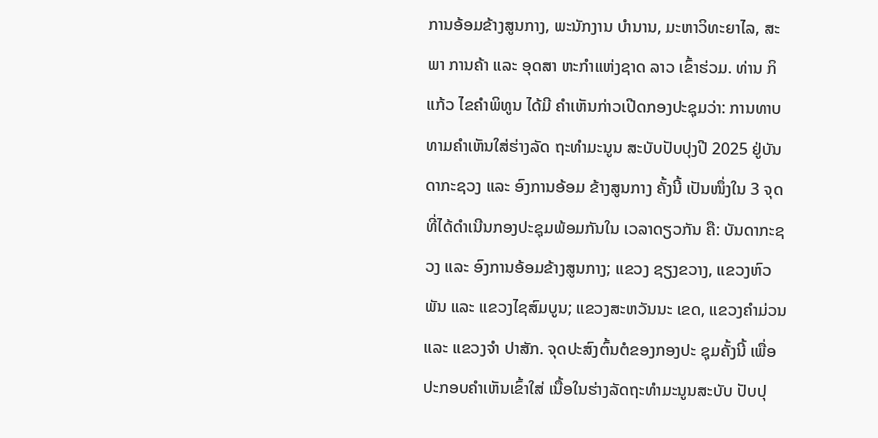ການອ້ອມຂ້າງສູນກາງ, ພະນັກງານ ບຳນານ, ມະຫາວິທະຍາໄລ, ສະພາ ການຄ້າ ແລະ ອຸດສາ ຫະກຳແຫ່ງຊາດ ລາວ ເຂົ້າຮ່ວມ. ທ່ານ ກິແກ້ວ ໄຂຄຳພິທູນ ໄດ້ມີ ຄຳເຫັນກ່າວເປີດກອງປະຊຸມວ່າ: ການທາບທາມຄຳເຫັນໃສ່ຮ່າງລັດ ຖະທຳມະນູນ ສະບັບປັບປຸງປີ 2025 ຢູ່ບັນດາກະຊວງ ແລະ ອົງການອ້ອມ ຂ້າງສູນກາງ ຄັ້ງນີ້ ເປັນໜຶ່ງໃນ 3 ຈຸດ ທີ່ໄດ້ດຳເນີນກອງປະຊຸມພ້ອມກັນໃນ ເວລາດຽວກັນ ຄື: ບັນດາກະຊວງ ແລະ ອົງການອ້ອມຂ້າງສູນກາງ; ແຂວງ ຊຽງຂວາງ, ແຂວງຫົວພັນ ແລະ ແຂວງໄຊສົມບູນ; ແຂວງສະຫວັນນະ ເຂດ, ແຂວງຄຳມ່ວນ ແລະ ແຂວງຈຳ ປາສັກ. ຈຸດປະສົງຕົ້ນຕໍຂອງກອງປະ ຊຸມຄັ້ງນີ້ ເພື່ອປະກອບຄຳເຫັນເຂົ້າໃສ່ ເນື້ອໃນຮ່າງລັດຖະທຳມະນູນສະບັບ ປັບປຸ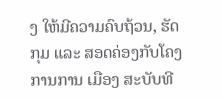ງ ໃຫ້ມີຄວາມຄົບຖ້ວນ, ຮັດກຸມ ແລະ ສອດຄ່ອງກັບໂຄງການການ ເມືອງ ສະບັບທີ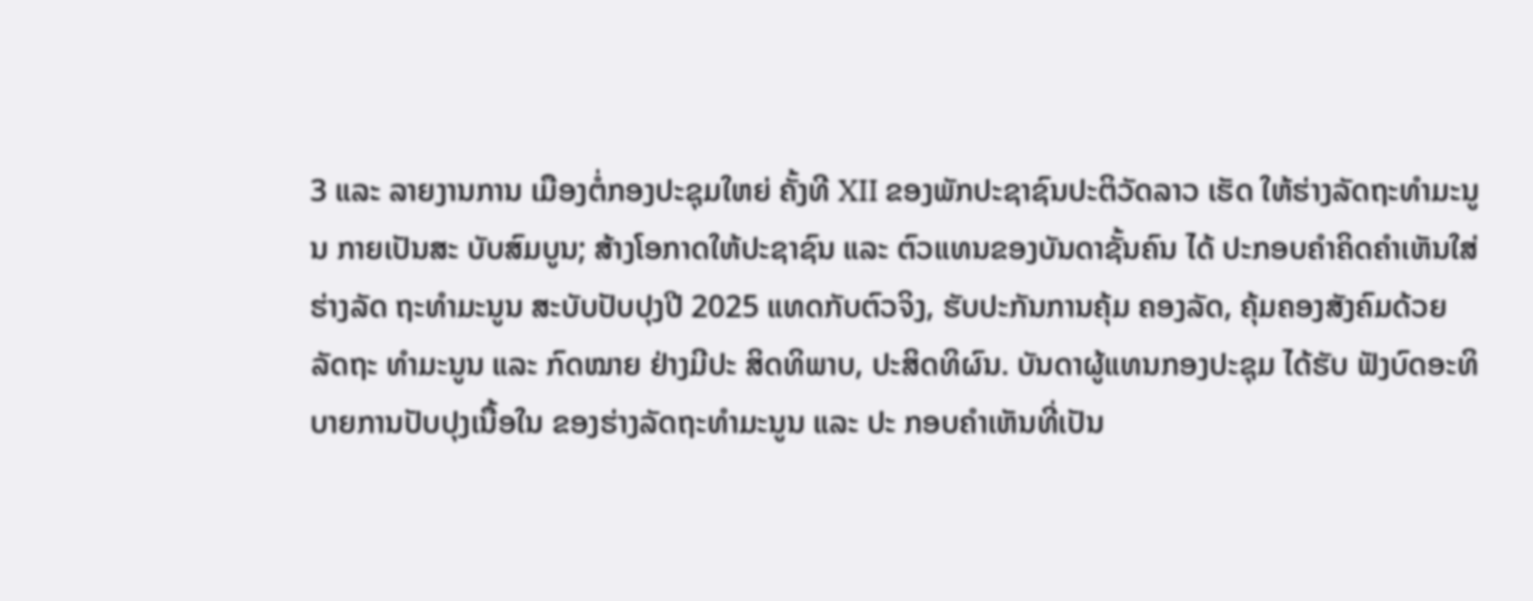3 ແລະ ລາຍງານການ ເມືອງຕໍ່ກອງປະຊຸມໃຫຍ່ ຄັ້ງທີ XII ຂອງພັກປະຊາຊົນປະຕິວັດລາວ ເຮັດ ໃຫ້ຮ່າງລັດຖະທຳມະນູນ ກາຍເປັນສະ ບັບສົມບູນ; ສ້າງໂອກາດໃຫ້ປະຊາຊົນ ແລະ ຕົວແທນຂອງບັນດາຊັ້ນຄົນ ໄດ້ ປະກອບຄຳຄິດຄຳເຫັນໃສ່ຮ່າງລັດ ຖະທຳມະນູນ ສະບັບປັບປຸງປີ 2025 ແທດກັບຕົວຈິງ, ຮັບປະກັນການຄຸ້ມ ຄອງລັດ, ຄຸ້ມຄອງສັງຄົມດ້ວຍລັດຖະ ທຳມະນູນ ແລະ ກົດໝາຍ ຢ່າງມີປະ ສິດທິພາບ, ປະສິດທິຜົນ. ບັນດາຜູ້ແທນກອງປະຊຸມ ໄດ້ຮັບ ຟັງບົດອະທິບາຍການປັບປຸງເນື້ອໃນ ຂອງຮ່າງລັດຖະທຳມະນູນ ແລະ ປະ ກອບຄຳເຫັນທີ່ເປັນ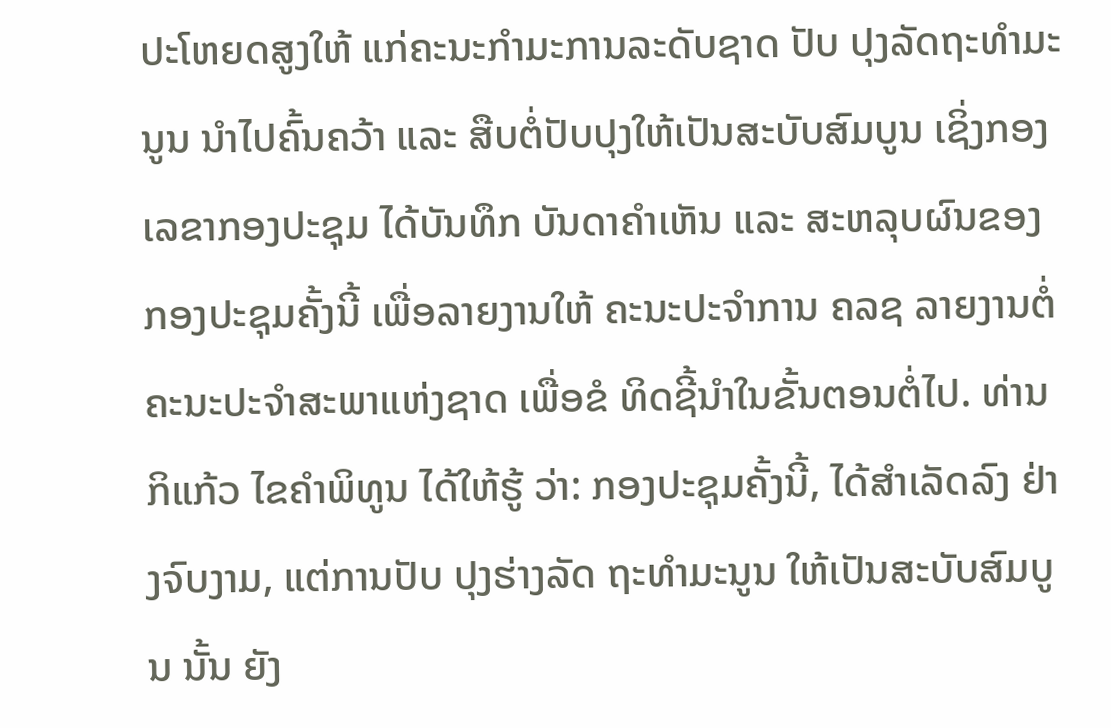ປະໂຫຍດສູງໃຫ້ ແກ່ຄະນະກຳມະການລະດັບຊາດ ປັບ ປຸງລັດຖະທຳມະນູນ ນຳໄປຄົ້ນຄວ້າ ແລະ ສືບຕໍ່ປັບປຸງໃຫ້ເປັນສະບັບສົມບູນ ເຊິ່ງກອງເລຂາກອງປະຊຸມ ໄດ້ບັນທຶກ ບັນດາຄຳເຫັນ ແລະ ສະຫລຸບຜົນຂອງ ກອງປະຊຸມຄັ້ງນີ້ ເພື່ອລາຍງານໃຫ້ ຄະນະປະຈຳການ ຄລຊ ລາຍງານຕໍ່ ຄະນະປະຈຳສະພາແຫ່ງຊາດ ເພື່ອຂໍ ທິດຊີ້ນຳໃນຂັ້ນຕອນຕໍ່ໄປ. ທ່ານ ກິແກ້ວ ໄຂຄຳພິທູນ ໄດ້ໃຫ້ຮູ້ ວ່າ: ກອງປະຊຸມຄັ້ງນີ້, ໄດ້ສຳເລັດລົງ ຢ່າງຈົບງາມ, ແຕ່ການປັບ ປຸງຮ່າງລັດ ຖະທຳມະນູນ ໃຫ້ເປັນສະບັບສົມບູນ ນັ້ນ ຍັງ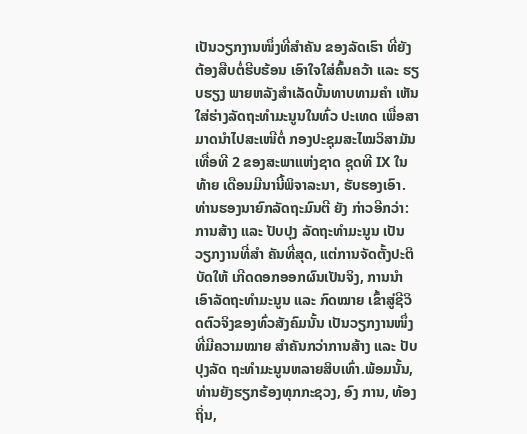ເປັນວຽກງານໜຶ່ງທີ່ສຳຄັນ ຂອງລັດເຮົາ ທີ່ຍັງຕ້ອງສືບຕໍ່ຮີບຮ້ອນ ເອົາໃຈໃສ່ຄົ້ນຄວ້າ ແລະ ຮຽບຮຽງ ພາຍຫລັງສຳເລັດບັ້ນທາບທາມຄຳ ເຫັນໃສ່ຮ່າງລັດຖະທຳມະນູນໃນທົ່ວ ປະເທດ ເພື່ອສາມາດນຳໄປສະເໜີຕໍ່ ກອງປະຊຸມສະໄໝວິສາມັນເທື່ອທີ 2 ຂອງສະພາແຫ່ງຊາດ ຊຸດທີ IX ໃນທ້າຍ ເດືອນມີນານີ້ພິຈາລະນາ, ຮັບຮອງເອົາ. ທ່ານຮອງນາຍົກລັດຖະມົນຕີ ຍັງ ກ່າວອີກວ່າ: ການສ້າງ ແລະ ປັບປຸງ ລັດຖະທຳມະນູນ ເປັນວຽກງານທີ່ສຳ ຄັນທີ່ສຸດ, ແຕ່ການຈັດຕັ້ງປະຕິບັດໃຫ້ ເກີດດອກອອກຜົນເປັນຈິງ, ການນຳ ເອົາລັດຖະທຳມະນູນ ແລະ ກົດໝາຍ ເຂົ້າສູ່ຊີວິດຕົວຈິງຂອງທົ່ວສັງຄົມນັ້ນ ເປັນວຽກງານໜຶ່ງທີ່ມີຄວາມໝາຍ ສຳຄັນກວ່າການສ້າງ ແລະ ປັບປຸງລັດ ຖະທຳມະນູນຫລາຍສິບເທົ່າ.ພ້ອມນັ້ນ, ທ່ານຍັງຮຽກຮ້ອງທຸກກະຊວງ, ອົງ ການ, ທ້ອງຖິ່ນ,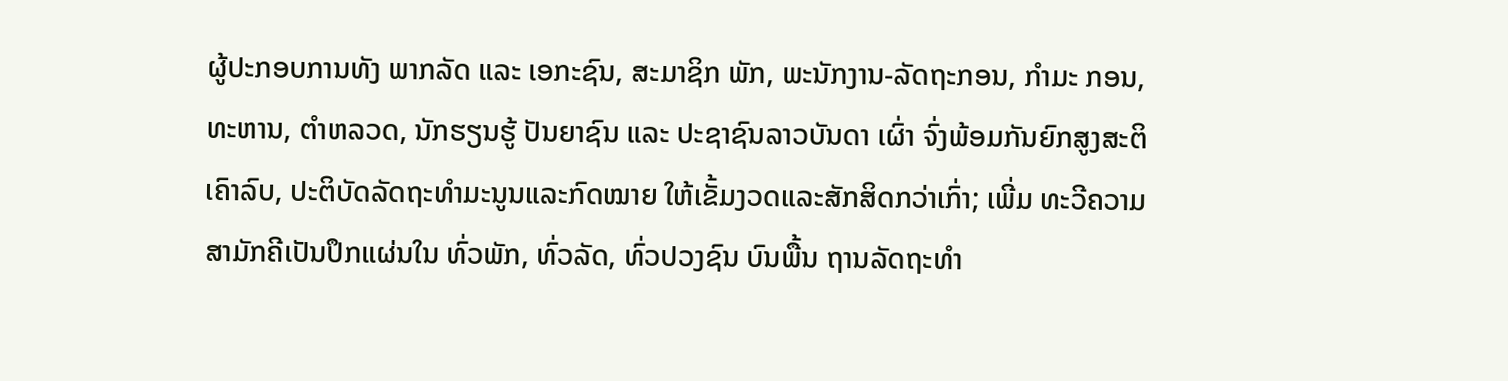ຜູ້ປະກອບການທັງ ພາກລັດ ແລະ ເອກະຊົນ, ສະມາຊິກ ພັກ, ພະນັກງານ-ລັດຖະກອນ, ກຳມະ ກອນ, ທະຫານ, ຕຳຫລວດ, ນັກຮຽນຮູ້ ປັນຍາຊົນ ແລະ ປະຊາຊົນລາວບັນດາ ເຜົ່າ ຈົ່ງພ້ອມກັນຍົກສູງສະຕິເຄົາລົບ, ປະຕິບັດລັດຖະທຳມະນູນແລະກົດໝາຍ ໃຫ້ເຂັ້ມງວດແລະສັກສິດກວ່າເກົ່າ; ເພີ່ມ ທະວີຄວາມສາມັກຄີເປັນປຶກແຜ່ນໃນ ທົ່ວພັກ, ທົ່ວລັດ, ທົ່ວປວງຊົນ ບົນພື້ນ ຖານລັດຖະທຳ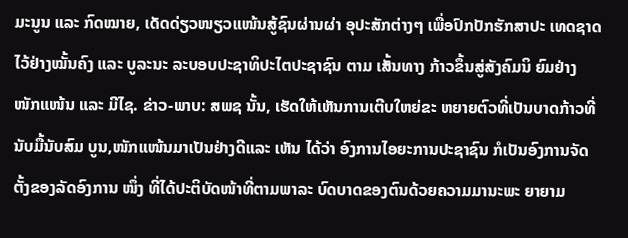ມະນູນ ແລະ ກົດໝາຍ, ເດັດດ່ຽວໜຽວແໜ້ນສູ້ຊົນຜ່ານຜ່າ ອຸປະສັກຕ່າງໆ ເພື່ອປົກປັກຮັກສາປະ ເທດຊາດໄວ້ຢ່າງໝັ້ນຄົງ ແລະ ບູລະນະ ລະບອບປະຊາທິປະໄຕປະຊາຊົນ ຕາມ ເສັ້ນທາງ ກ້າວຂຶ້ນສູ່ສັງຄົມນິ ຍົມຢ່າງ ໜັກແໜ້ນ ແລະ ມີໄຊ. ຂ່າວ-ພາບ: ສພຊ ນັ້ນ, ເຮັດໃຫ້ເຫັນການເຕີບໃຫຍ່ຂະ ຫຍາຍຕົວທີ່ເປັນບາດກ້າວທີ່ນັບມື້ນັບສົມ ບູນ,ໜັກແໜ້ນມາເປັນຢ່າງດີແລະ ເຫັນ ໄດ້ວ່າ ອົງການໄອຍະການປະຊາຊົນ ກໍເປັນອົງການຈັດຕັ້ງຂອງລັດອົງການ ໜຶ່ງ ທີ່ໄດ້ປະຕິບັດໜ້າທີ່ຕາມພາລະ ບົດບາດຂອງຕົນດ້ວຍຄວາມມານະພະ ຍາຍາມ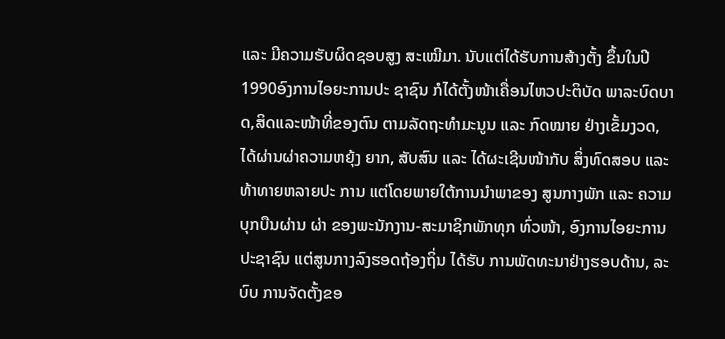ແລະ ມີຄວາມຮັບຜິດຊອບສູງ ສະເໝີມາ. ນັບແຕ່ໄດ້ຮັບການສ້າງຕັ້ງ ຂຶ້ນໃນປີ1990ອົງການໄອຍະການປະ ຊາຊົນ ກໍໄດ້ຕັ້ງໜ້າເຄື່ອນໄຫວປະຕິບັດ ພາລະບົດບາດ,ສິດແລະໜ້າທີ່ຂອງຕົນ ຕາມລັດຖະທຳມະນູນ ແລະ ກົດໝາຍ ຢ່າງເຂັ້ມງວດ, ໄດ້ຜ່ານຜ່າຄວາມຫຍຸ້ງ ຍາກ, ສັບສົນ ແລະ ໄດ້ຜະເຊີນໜ້າກັບ ສິ່ງທົດສອບ ແລະ ທ້າທາຍຫລາຍປະ ການ ແຕ່ໂດຍພາຍໃຕ້ການນຳພາຂອງ ສູນກາງພັກ ແລະ ຄວາມບຸກບືນຜ່ານ ຜ່າ ຂອງພະນັກງານ-ສະມາຊິກພັກທຸກ ທົ່ວໜ້າ, ອົງການໄອຍະການປະຊາຊົນ ແຕ່ສູນກາງລົງຮອດຖ້ອງຖິ່ນ ໄດ້ຮັບ ການພັດທະນາຢ່າງຮອບດ້ານ, ລະບົບ ການຈັດຕັ້ງຂອ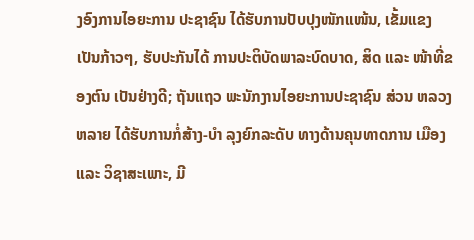ງອົງການໄອຍະການ ປະຊາຊົນ ໄດ້ຮັບການປັບປຸງໜັກແໜ້ນ, ເຂັ້ມແຂງເປັນກ້າວໆ, ຮັບປະກັນໄດ້ ການປະຕິບັດພາລະບົດບາດ, ສິດ ແລະ ໜ້າທີ່ຂອງຕົນ ເປັນຢ່າງດີ; ຖັນແຖວ ພະນັກງານໄອຍະການປະຊາຊົນ ສ່ວນ ຫລວງຫລາຍ ໄດ້ຮັບການກໍ່ສ້າງ-ບຳ ລຸງຍົກລະດັບ ທາງດ້ານຄຸນທາດການ ເມືອງ ແລະ ວິຊາສະເພາະ, ມີ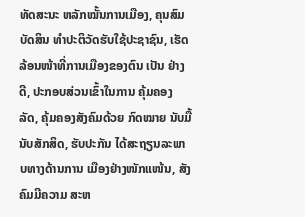ທັດສະນະ ຫລັກໝັ້ນການເມືອງ, ຄຸນສົມບັດສິນ ທຳປະຕິວັດຮັບໃຊ້ປະຊາຊົນ, ເຮັດ ລ້ອນໜ້າທີ່ການເມືອງຂອງຕົນ ເປັນ ຢ່າງດີ, ປະກອບສ່ວນເຂົ້າໃນການ ຄຸ້ມຄອງລັດ, ຄຸ້ມຄອງສັງຄົມດ້ວຍ ກົດໝາຍ ນັບມື້ນັບສັກສິດ, ຮັບປະກັນ ໄດ້ສະຖຽນລະພາບທາງດ້ານການ ເມືອງຢ່າງໜັກແໜ້ນ, ສັງຄົມມີຄວາມ ສະຫ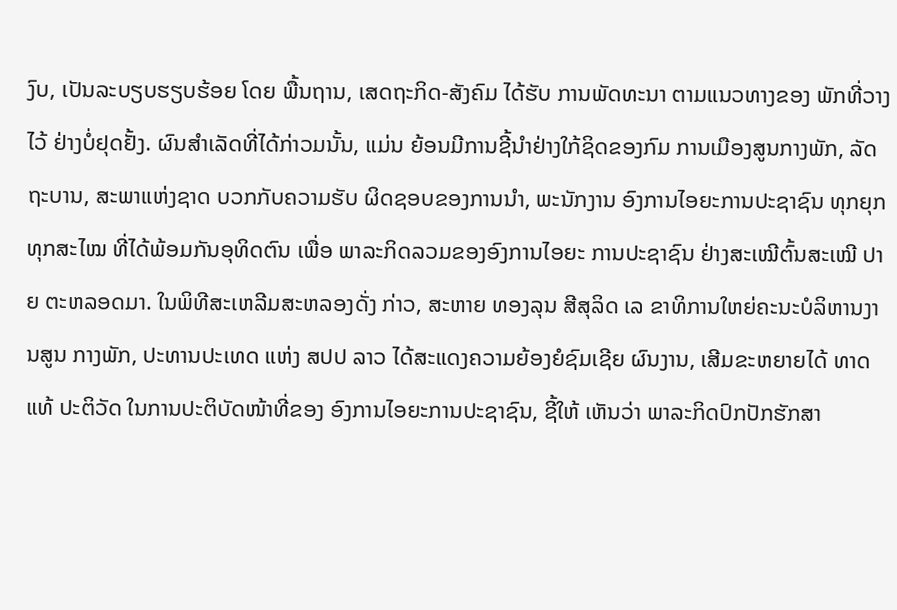ງົບ, ເປັນລະບຽບຮຽບຮ້ອຍ ໂດຍ ພື້ນຖານ, ເສດຖະກິດ-ສັງຄົມ ໄດ້ຮັບ ການພັດທະນາ ຕາມແນວທາງຂອງ ພັກທີ່ວາງໄວ້ ຢ່າງບໍ່ຢຸດຢັ້ງ. ຜົນສຳເລັດທີ່ໄດ້ກ່າວມນັ້ນ, ແມ່ນ ຍ້ອນມີການຊີ້ນຳຢ່າງໃກ້ຊິດຂອງກົມ ການເມືອງສູນກາງພັກ, ລັດຖະບານ, ສະພາແຫ່ງຊາດ ບວກກັບຄວາມຮັບ ຜິດຊອບຂອງການນຳ, ພະນັກງານ ອົງການໄອຍະການປະຊາຊົນ ທຸກຍຸກ ທຸກສະໄໝ ທີ່ໄດ້ພ້ອມກັນອຸທິດຕົນ ເພື່ອ ພາລະກິດລວມຂອງອົງການໄອຍະ ການປະຊາຊົນ ຢ່າງສະເໝີຕົ້ນສະເໝີ ປາຍ ຕະຫລອດມາ. ໃນພິທີສະເຫລີມສະຫລອງດັ່ງ ກ່າວ, ສະຫາຍ ທອງລຸນ ສີສຸລິດ ເລ ຂາທິການໃຫຍ່ຄະນະບໍລິຫານງານສູນ ກາງພັກ, ປະທານປະເທດ ແຫ່ງ ສປປ ລາວ ໄດ້ສະແດງຄວາມຍ້ອງຍໍຊົມເຊີຍ ຜົນງານ, ເສີມຂະຫຍາຍໄດ້ ທາດແທ້ ປະຕິວັດ ໃນການປະຕິບັດໜ້າທີ່ຂອງ ອົງການໄອຍະການປະຊາຊົນ, ຊີ້ໃຫ້ ເຫັນວ່າ ພາລະກິດປົກປັກຮັກສາ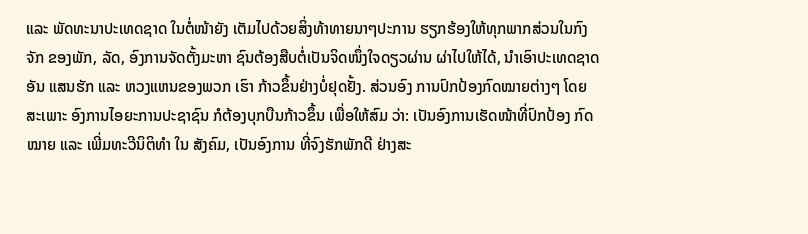ແລະ ພັດທະນາປະເທດຊາດ ໃນຕໍ່ໜ້າຍັງ ເຕັມໄປດ້ວຍສິ່ງທ້າທາຍນາໆປະການ ຮຽກຮ້ອງໃຫ້ທຸກພາກສ່ວນໃນກົງຈັກ ຂອງພັກ, ລັດ, ອົງການຈັດຕັ້ງມະຫາ ຊົນຕ້ອງສືບຕໍ່ເປັນຈິດໜຶ່ງໃຈດຽວຜ່ານ ຜ່າໄປໃຫ້ໄດ້, ນຳເອົາປະເທດຊາດອັນ ແສນຮັກ ແລະ ຫວງແຫນຂອງພວກ ເຮົາ ກ້າວຂຶ້ນຢ່າງບໍ່ຢຸດຢັ້ງ. ສ່ວນອົງ ການປົກປ້ອງກົດໝາຍຕ່າງໆ ໂດຍ ສະເພາະ ອົງການໄອຍະການປະຊາຊົນ ກໍຕ້ອງບຸກບືນກ້າວຂຶ້ນ ເພື່ອໃຫ້ສົມ ວ່າ: ເປັນອົງການເຮັດໜ້າທີ່ປົກປ້ອງ ກົດໝາຍ ແລະ ເພີ່ມທະວີນິຕິທໍາ ໃນ ສັງຄົມ, ເປັນອົງການ ທີ່ຈົງຮັກພັກດີ ຢ່າງສະ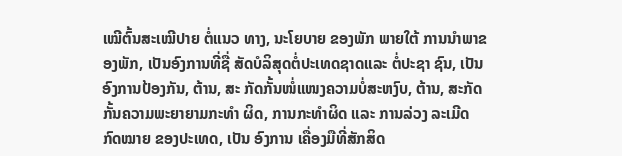ເໝີຕົ້ນສະເໝີປາຍ ຕໍ່ແນວ ທາງ, ນະໂຍບາຍ ຂອງພັກ ພາຍໃຕ້ ການນໍາພາຂອງພັກ, ເປັນອົງການທີ່ຊື່ ສັດບໍລິສຸດຕໍ່ປະເທດຊາດແລະ ຕໍ່ປະຊາ ຊົນ, ເປັນອົງການປ້ອງກັນ, ຕ້ານ, ສະ ກັດກັ້ນໜໍ່ແໜງຄວາມບໍ່ສະຫງົບ, ຕ້ານ, ສະກັດກັ້ນຄວາມພະຍາຍາມກະທໍາ ຜິດ, ການກະທຳຜິດ ແລະ ການລ່ວງ ລະເມີດກົດໝາຍ ຂອງປະເທດ, ເປັນ ອົງການ ເຄື່ອງມືທີ່ສັກສິດ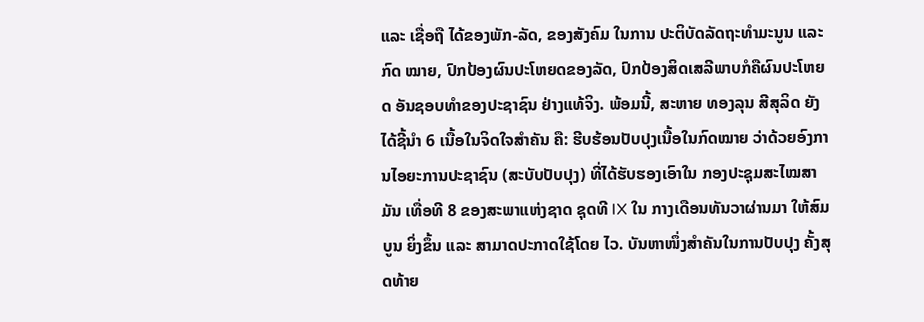ແລະ ເຊື່ອຖື ໄດ້ຂອງພັກ-ລັດ, ຂອງສັງຄົມ ໃນການ ປະຕິບັດລັດຖະທໍາມະນູນ ແລະ ກົດ ໝາຍ, ປົກປ້ອງຜົນປະໂຫຍດຂອງລັດ, ປົກປ້ອງສິດເສລີພາບກໍຄືຜົນປະໂຫຍດ ອັນຊອບທໍາຂອງປະຊາຊົນ ຢ່າງແທ້ຈິງ. ພ້ອມນີ້, ສະຫາຍ ທອງລຸນ ສີສຸລິດ ຍັງໄດ້ຊີ້ນຳ 6 ເນື້ອໃນຈິດໃຈສຳຄັນ ຄື: ຮີບຮ້ອນປັບປຸງເນື້ອໃນກົດໝາຍ ວ່າດ້ວຍອົງການໄອຍະການປະຊາຊົນ (ສະບັບປັບປຸງ) ທີ່ໄດ້ຮັບຮອງເອົາໃນ ກອງປະຊຸມສະໄໝສາມັນ ເທື່ອທີ 8 ຂອງສະພາແຫ່ງຊາດ ຊຸດທີ IX ໃນ ກາງເດືອນທັນວາຜ່ານມາ ໃຫ້ສົມບູນ ຍິ່ງຂຶ້ນ ແລະ ສາມາດປະກາດໃຊ້ໂດຍ ໄວ. ບັນຫາໜຶ່ງສໍາຄັນໃນການປັບປຸງ ຄັ້ງສຸດທ້າຍ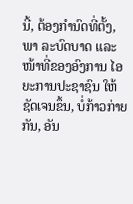ນີ້, ຕ້ອງກໍານົດທີ່ຕັ້ງ, ພາ ລະບົດບາດ ແລະ ໜ້າທີ່ຂອງອົງການ ໄອຍະການປະຊາຊົນ ໃຫ້ຊັດເຈນຂຶ້ນ, ບໍ່ກ້າວກ່າຍກັນ, ອັນ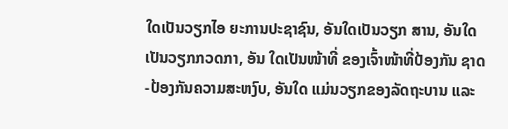ໃດເປັນວຽກໄອ ຍະການປະຊາຊົນ, ອັນໃດເປັນວຽກ ສານ, ອັນໃດເປັນວຽກກວດກາ, ອັນ ໃດເປັນໜ້າທີ່ ຂອງເຈົ້າໜ້າທີ່ປ້ອງກັນ ຊາດ-ປ້ອງກັນຄວາມສະຫງົບ, ອັນໃດ ແມ່ນວຽກຂອງລັດຖະບານ ແລະ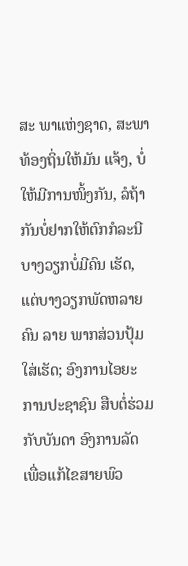ສະ ພາແຫ່ງຊາດ, ສະພາທ້ອງຖິ່ນໃຫ້ມັນ ແຈ້ງ, ບໍ່ໃຫ້ມີການໜິ້ງກັນ, ລໍຖ້າກັນບໍ່ຢາກໃຫ້ຕົກກໍລະນີ ບາງວຽກບໍ່ມີຄົນ ເຮັດ, ແຕ່ບາງວຽກພັດຫລາຍຄົນ ລາຍ ພາກສ່ວນປຸ້ມໃສ່ເຮັດ; ອົງການໄອຍະ ການປະຊາຊົນ ສືບຕໍ່ຮ່ວມກັບບັນດາ ອົງການລັດ ເພື່ອແກ້ໄຂສາຍພົວ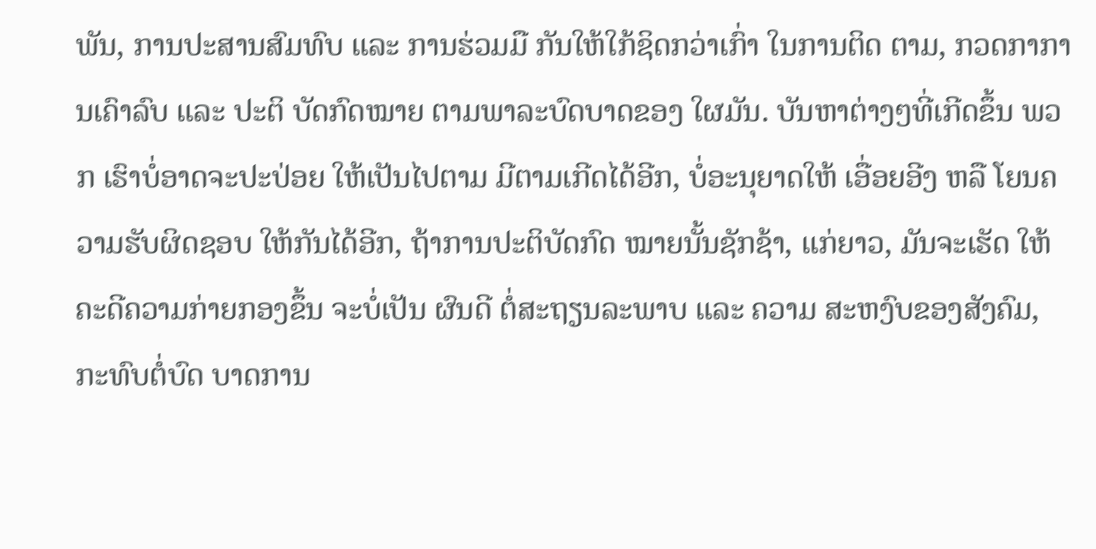ພັນ, ການປະສານສົມທົບ ແລະ ການຮ່ວມມື ກັນໃຫ້ໃກ້ຊິດກວ່າເກົ່າ ໃນການຕິດ ຕາມ, ກວດກາການເຄົາລົບ ແລະ ປະຕິ ບັດກົດໝາຍ ຕາມພາລະບົດບາດຂອງ ໃຜມັນ. ບັນຫາຕ່າງໆທີ່ເກີດຂຶ້ນ ພວກ ເຮົາບໍ່ອາດຈະປະປ່ອຍ ໃຫ້ເປັນໄປຕາມ ມີຕາມເກີດໄດ້ອີກ, ບໍ່ອະນຸຍາດໃຫ້ ເອື່ອຍອີງ ຫລື ໂຍນຄວາມຮັບຜິດຊອບ ໃຫ້ກັນໄດ້ອີກ, ຖ້າການປະຕິບັດກົດ ໝາຍນັ້ນຊັກຊ້າ, ແກ່ຍາວ, ມັນຈະເຮັດ ໃຫ້ຄະດີຄວາມກ່າຍກອງຂຶ້ນ ຈະບໍ່ເປັນ ຜົນດີ ຕໍ່ສະຖຽນລະພາບ ແລະ ຄວາມ ສະຫງົບຂອງສັງຄົມ, ກະທົບຕໍ່ບົດ ບາດການ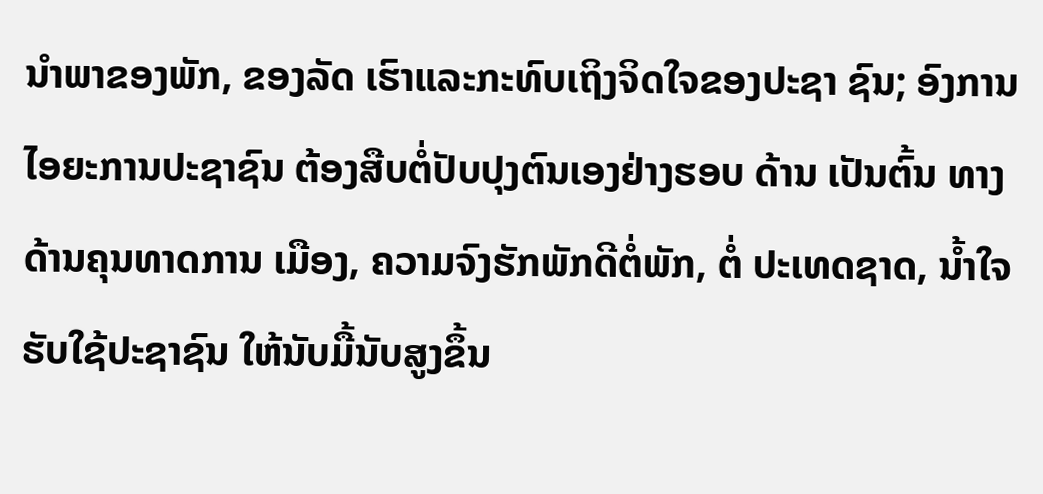ນຳພາຂອງພັກ, ຂອງລັດ ເຮົາແລະກະທົບເຖິງຈິດໃຈຂອງປະຊາ ຊົນ; ອົງການໄອຍະການປະຊາຊົນ ຕ້ອງສືບຕໍ່ປັບປຸງຕົນເອງຢ່າງຮອບ ດ້ານ ເປັນຕົ້ນ ທາງດ້ານຄຸນທາດການ ເມືອງ, ຄວາມຈົງຮັກພັກດີຕໍ່ພັກ, ຕໍ່ ປະເທດຊາດ, ນໍ້າໃຈຮັບໃຊ້ປະຊາຊົນ ໃຫ້ນັບມື້ນັບສູງຂຶ້ນ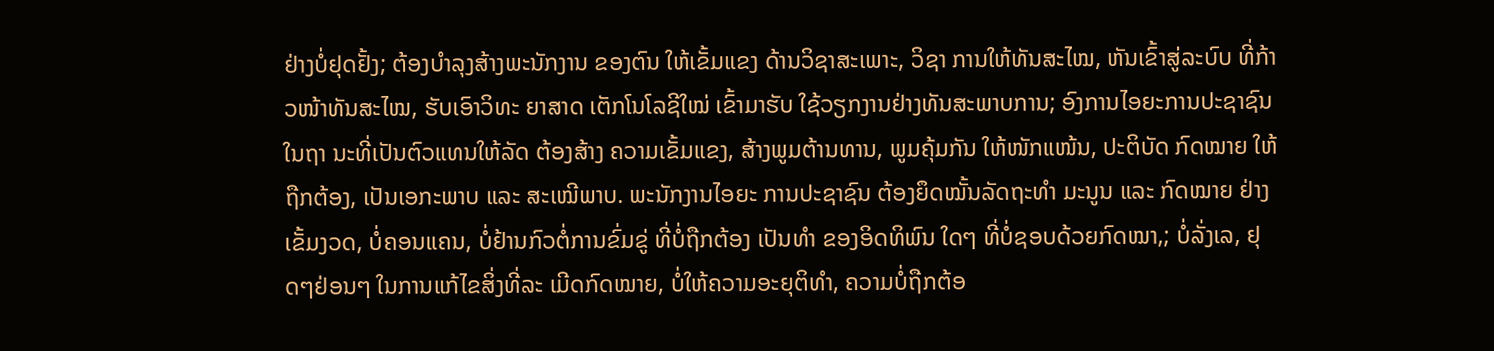ຢ່າງບໍ່ຢຸດຢັ້ງ; ຕ້ອງບໍາລຸງສ້າງພະນັກງານ ຂອງຕົນ ໃຫ້ເຂັ້ມແຂງ ດ້ານວິຊາສະເພາະ, ວິຊາ ການໃຫ້ທັນສະໄໝ, ຫັນເຂົ້າສູ່ລະບົບ ທີ່ກ້າວໜ້າທັນສະໄໝ, ຮັບເອົາວິທະ ຍາສາດ ເຕັກໂນໂລຊີໃໝ່ ເຂົ້າມາຮັບ ໃຊ້ວຽກງານຢ່າງທັນສະພາບການ; ອົງການໄອຍະການປະຊາຊົນ ໃນຖາ ນະທີ່ເປັນຕົວແທນໃຫ້ລັດ ຕ້ອງສ້າງ ຄວາມເຂັ້ມແຂງ, ສ້າງພູມຕ້ານທານ, ພູມຄຸ້ມກັນ ໃຫ້ໜັກແໜ້ນ, ປະຕິບັດ ກົດໝາຍ ໃຫ້ຖືກຕ້ອງ, ເປັນເອກະພາບ ແລະ ສະເໝີພາບ. ພະນັກງານໄອຍະ ການປະຊາຊົນ ຕ້ອງຍຶດໝັ້ນລັດຖະທໍາ ມະນູນ ແລະ ກົດໝາຍ ຢ່າງເຂັ້ມງວດ, ບໍ່ຄອນແຄນ, ບໍ່ຢ້ານກົວຕໍ່ການຂົ່ມຂູ່ ທີ່ບໍ່ຖືກຕ້ອງ ເປັນທຳ ຂອງອິດທິພົນ ໃດໆ ທີ່ບໍ່ຊອບດ້ວຍກົດໝາ,; ບໍ່ລັ່ງເລ, ຢຸດໆຢ່ອນໆ ໃນການແກ້ໄຂສິ່ງທີ່ລະ ເມີດກົດໝາຍ, ບໍ່ໃຫ້ຄວາມອະຍຸຕິທໍາ, ຄວາມບໍ່ຖືກຕ້ອ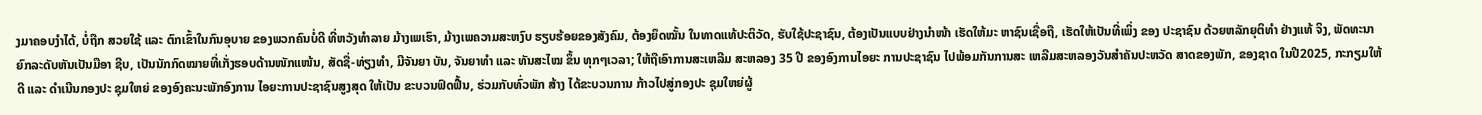ງມາຄອບງໍາໄດ້, ບໍ່ຖືກ ສວຍໃຊ້ ແລະ ຕົກເຂົ້າໃນກົນອຸບາຍ ຂອງພວກຄົນບໍ່ດີ ທີ່ຫວັງທຳລາຍ ມ້າງເພເຮົາ, ມ້າງເພຄວາມສະຫງົບ ຮຽບຮ້ອຍຂອງສັງຄົມ, ຕ້ອງຍຶດໝັ້ນ ໃນທາດແທ້ປະຕິວັດ, ຮັບໃຊ້ປະຊາຊົນ, ຕ້ອງເປັນແບບຢ່າງນໍາໜ້າ ເຮັດໃຫ້ມະ ຫາຊົນເຊື່ອຖື, ເຮັດໃຫ້ເປັນທີ່ເພິ່ງ ຂອງ ປະຊາຊົນ ດ້ວຍຫລັກຍຸຕິທຳ ຢ່າງແທ້ ຈິງ, ພັດທະນາຍົກລະດັບຫັນເປັນມືອາ ຊີບ, ເປັນນັກກົດໝາຍທີ່ເກັ່ງຮອບດ້ານໜັກແໜ້ນ, ສັດຊື່-ທ່ຽງທໍາ, ມີຈັນຍາ ບັນ, ຈັນຍາທຳ ແລະ ທັນສະໄໝ ຂຶ້ນ ທຸກໆເວລາ; ໃຫ້ຖືເອົາການສະເຫລີມ ສະຫລອງ 35 ປີ ຂອງອົງການໄອຍະ ການປະຊາຊົນ ໄປພ້ອມກັນການສະ ເຫລີມສະຫລອງວັນສໍາຄັນປະຫວັດ ສາດຂອງພັກ, ຂອງຊາດ ໃນປີ2025, ກະກຽມໃຫ້ດີ ແລະ ດໍາເນີນກອງປະ ຊຸມໃຫຍ່ ຂອງອົງຄະນະພັກອົງການ ໄອຍະການປະຊາຊົນສູງສຸດ ໃຫ້ເປັນ ຂະບວນຟົດຟື້ນ, ຮ່ວມກັບທົ່ວພັກ ສ້າງ ໄດ້ຂະບວນການ ກ້າວໄປສູ່ກອງປະ ຊຸມໃຫຍ່ຜູ້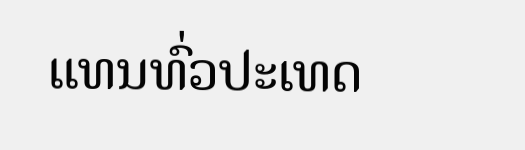ແທນທົ່ວປະເທດ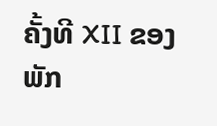ຄັ້ງທີ XII ຂອງພັກ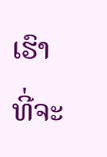ເຮົາ ທີ່ຈະ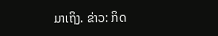ມາເຖິງ. ຂ່າວ: ກິດ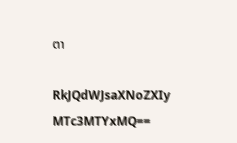ຕາ

RkJQdWJsaXNoZXIy MTc3MTYxMQ==